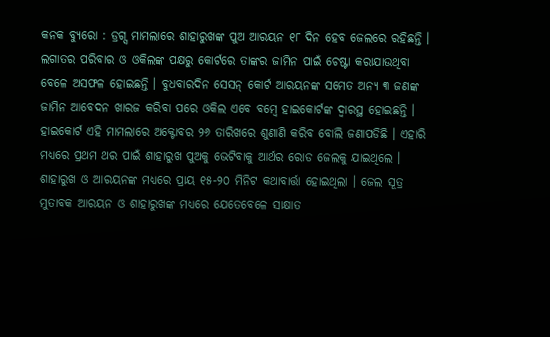କନକ ବ୍ୟୁରୋ : ଡ୍ରଗ୍ସ ମାମଲାରେ ଶାହାରୁଖଙ୍କ ପୁଅ ଆରୟନ ୧୮ ଦିନ ହେବ ଜେଲରେ ରହିଛନ୍ତି । ଲଗାତର ପରିବାର ଓ ଓକିଲଙ୍କ ପକ୍ଷରୁ କୋର୍ଟରେ ତାଙ୍କର ଜାମିନ ପାଇଁ ଚେଷ୍ଟା କରାଯାଉଥିବା ବେଳେ ଅସଫଳ ହୋଇଛନ୍ତି । ବୁଧବାରଦିନ ସେସନ୍ କୋର୍ଟ ଆରୟନଙ୍କ ସମେତ ଅନ୍ୟ ୩ ଜଣଙ୍କ ଜାମିନ ଆବେଦନ ଖାରଜ କରିବା ପରେ ଓକିଲ ଏବେ ବମ୍ବେ ହାଇକୋର୍ଟଙ୍କ ଦ୍ୱାରସ୍ଥ ହୋଇଛନ୍ତି । ହାଇକୋର୍ଟ ଏହି ମାମଲାରେ ଅକ୍ଟୋବର ୨୬ ତାରିଖରେ ଶୁଣାଣି କରିବ ବୋଲି ଜଣାପଡିଛି । ଏହାରି ମଧ୍ୟରେ ପ୍ରଥମ ଥର ପାଇଁ ଶାହାରୁଖ ପୁଅକୁ ଭେଟିବାକୁ ଆର୍ଥର ରୋଡ ଜେଲକୁ ଯାଇଥିଲେ ।
ଶାହାରୁଖ ଓ ଆରୟନଙ୍କ ମଧ୍ୟରେ ପ୍ରାୟ ୧୫-୨୦ ମିନିଟ କଥାବାର୍ତ୍ତା ହୋଇଥିଲା । ଜେଲ ସୂତ୍ର ମୁତାବକ ଆରୟନ ଓ ଶାହାରୁଖଙ୍କ ମଧ୍ୟରେ ଯେତେବେଳେ ସାକ୍ଷାତ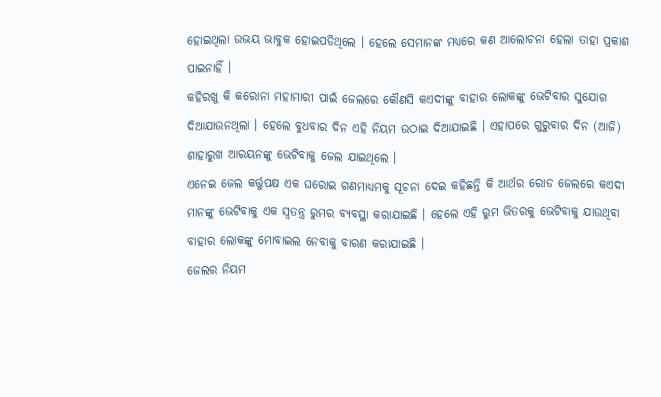ହୋଇଥିଲା ଉଭୟ ଭାବୁକ ହୋଇପଡିଥିଲେ । ହେଲେ ସେମାନଙ୍କ ମଧ୍ୟରେ କଣ ଆଲୋଚନା ହେଲା ତାହା ପ୍ରକାଶ ପାଇନାହିଁ ।
କହିରଖୁ କି କରୋନା ମହାମାରୀ ପାଇଁ ଜେଲରେ କୌଣସି କଏଦୀଙ୍କୁ ବାହାର ଲୋକଙ୍କୁ ଭେଟିବାର ସୁଯୋଗ ଦିଆଯାଉନଥିଲା । ହେଲେ ବୁଧବାର ଦିନ ଏହି ନିୟମ ଉଠାଇ ଦିଆଯାଇଛି । ଏହାପରେ ଗୁରୁବାର ଦିନ (ଆଜି) ଶାହାରୁଖ ଆରୟନଙ୍କୁ ଭେଟିବାକୁ ଜେଲ ଯାଇଥିଲେ ।
ଏନେଇ ଜେଲ କର୍ତ୍ତୁପକ୍ଷ ଏକ ଘରୋଇ ଗଣମାଧ୍ୟମକୁ ସୂଚନା ଦେଇ କହିଛନ୍ତି କି ଆର୍ଥର ରୋଡ ଜେଲରେ କଏଦୀ ମାନଙ୍କୁ ଭେଟିବାକୁ ଏକ ସ୍ୱତନ୍ତ୍ର ରୁମର ବ୍ୟବସ୍ଥା କରାଯାଇଛି । ହେଲେ ଏହି ରୁମ ଭିତରକୁ ଭେଟିବାକୁ ଯାଉଥିବା ବାହାର ଲୋକଙ୍କୁ ମୋବାଇଲ ନେବାକୁ ବାରଣ କରାଯାଇଛି ।
ଜେଲର ନିୟମ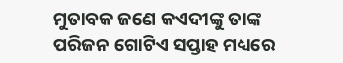ମୁତାବକ ଜଣେ କଏଦୀଙ୍କୁ ତାଙ୍କ ପରିଜନ ଗୋଟିଏ ସପ୍ତାହ ମଧ୍ୟରେ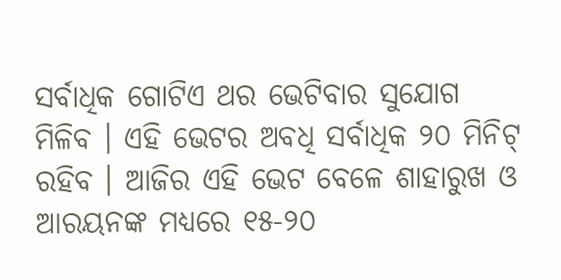ସର୍ବାଧିକ ଗୋଟିଏ ଥର ଭେଟିବାର ସୁଯୋଗ ମିଳିବ । ଏହି ଭେଟର ଅବଧି ସର୍ବାଧିକ ୨୦ ମିନିଟ୍ ରହିବ । ଆଜିର ଏହି ଭେଟ ବେଳେ ଶାହାରୁଖ ଓ ଆରୟନଙ୍କ ମଧ୍ୟରେ ୧୫-୨୦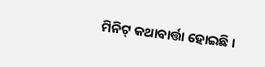ମିନିଟ୍ କଥାବାର୍ତ୍ତା ହୋଇଛି ।